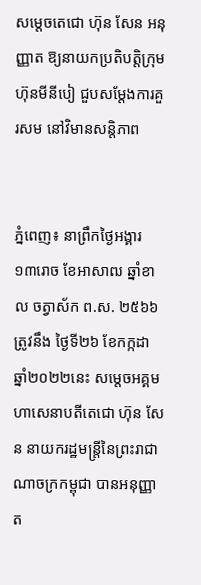សម្តេចតេជោ ហ៊ុន សែន អនុញ្ញាត ឱ្យនាយកប្រតិបត្តិក្រុមហ៊ុនមីនីបៀ ជួបសម្តែងការគួរសម នៅវិមានសន្តិភាព


ភ្នំពេញ៖ នាព្រឹកថ្ងៃអង្គារ ១៣រោច ខែអាសាឍ ឆ្នាំខាល ចត្វាស័ក ព.ស. ២៥៦៦ ត្រូវនឹង ថ្ងៃទី២៦ ខែកក្កដា ឆ្នាំ២០២២នេះ សម្តេចអគ្គមហាសេនាបតីតេជោ ហ៊ុន សែន នាយករដ្ឋមន្ត្រីនៃព្រះរាជាណាចក្រកម្ពុជា បានអនុញ្ញាត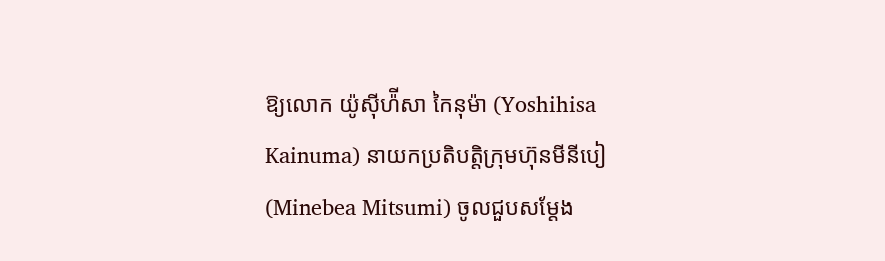ឱ្យលោក យ៉ូស៊ីហ៉ីសា កៃនុម៉ា (Yoshihisa Kainuma) នាយកប្រតិបត្តិក្រុមហ៊ុនមីនីបៀ (Minebea Mitsumi) ចូលជួបសម្តែង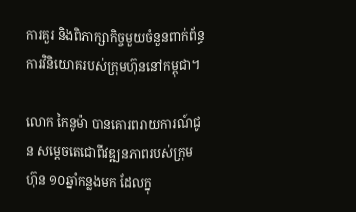ការគួរ និងពិភាក្សាកិច្ចមួយចំនួនពាក់ព័ន្ធការវិនិយោគរបស់ក្រុមហ៊ុននៅកម្ពុជា។

លោក កៃនូម៉ា បានគោរពរាយការណ៍ជូន សម្ដេចតេជោពីវឌ្ឍនភាពរបស់ក្រុមហ៊ុន ១០ឆ្នាំកន្លងមក ដែលក្នុ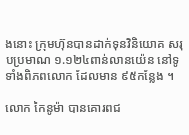ងនោះ ក្រុមហ៊ុនបានដាក់ទុនវិនិយោគ សរុបប្រមាណ ១.១២៤ពាន់លានយ៉េន នៅទូទាំងពិភពលោក ដែលមាន ៩៥កន្លែង ។

លោក កៃនូម៉ា បានគោរពជ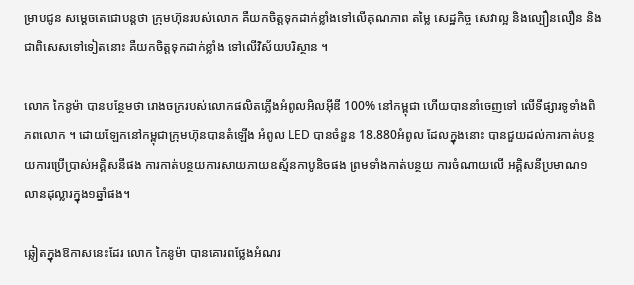ម្រាបជូន សម្ដេចតេជោបន្តថា ក្រុមហ៊ុនរបស់លោក គឺយកចិត្តទុកដាក់ខ្លាំងទៅលើគុណភាព តម្លៃ សេដ្ឋកិច្ច សេវាល្អ និងល្បឿនលឿន និងជាពិសេសទៅទៀតនោះ គឺយកចិត្តទុកដាក់ខ្លាំង ទៅលើវិស័យបរិស្ថាន ។

លោក កៃនូម៉ា បានបន្ថែមថា រោងចក្ររបស់លោកផលិតភ្លើងអំពូលអិលអ៊ីឌី 100% នៅកម្ពុជា ហើយបាននាំចេញទៅ លើទីផ្សារទូទាំងពិភពលោក ។ ដោយឡែកនៅកម្ពុជាក្រុមហ៊ុនបានតំឡើង អំពូល LED បានចំនួន 18.880អំពូល ដែលក្នុងនោះ បានជួយដល់ការកាត់បន្ថយការប្រើប្រាស់អគ្គិសនីផង ការកាត់បន្ថយការសាយភាយឧស្ម័នកាបូនិចផង ព្រមទាំងកាត់បន្ថយ ការចំណាយលើ អគ្គិសនីប្រមាណ១លានដុល្លារក្នុង១ឆ្នាំផង។

ឆ្លៀតក្នុងឱកាសនេះដែរ លោក កៃនូម៉ា បានគោរពថ្លែងអំណរ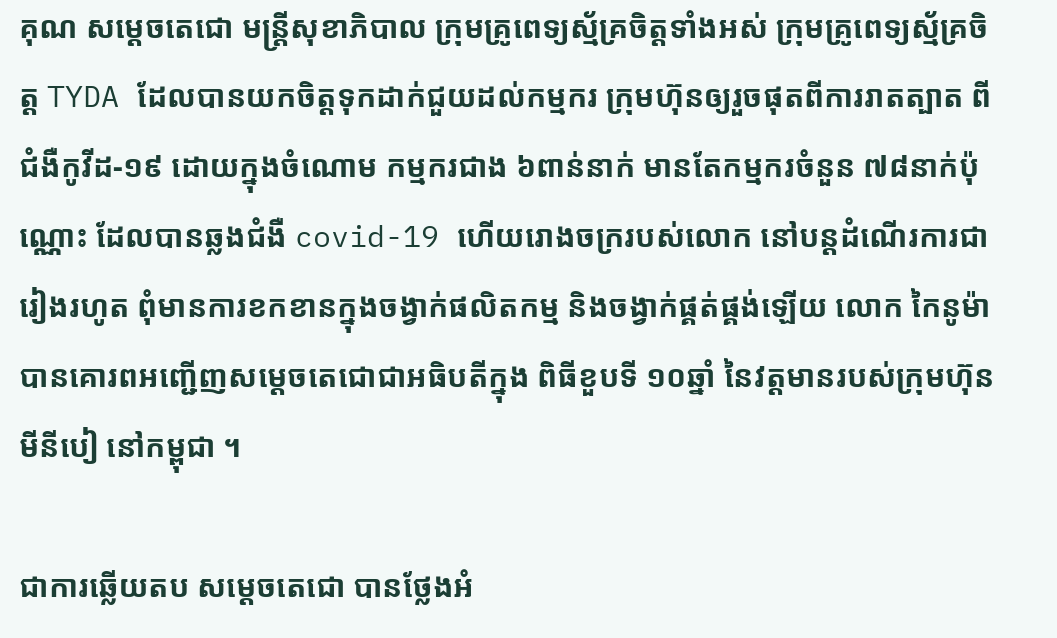គុណ សម្ដេចតេជោ មន្ត្រីសុខាភិបាល ក្រុមគ្រូពេទ្យស្ម័គ្រចិត្តទាំងអស់ ក្រុមគ្រូពេទ្យស្ម័គ្រចិត្ត TYDA ដែលបានយកចិត្តទុកដាក់ជួយដល់កម្មករ ក្រុមហ៊ុនឲ្យរួចផុតពីការរាតត្បាត ពីជំងឺកូវីដ-១៩ ដោយក្នុងចំណោម កម្មករជាង ៦ពាន់នាក់ មានតែកម្មករចំនួន ៧៨នាក់ប៉ុណ្ណោះ ដែលបានឆ្លងជំងឺ covid-19 ហើយរោងចក្ររបស់លោក នៅបន្តដំណើរការជារៀងរហូត ពុំមានការខកខានក្នុងចង្វាក់ផលិតកម្ម និងចង្វាក់ផ្គត់ផ្គង់ឡើយ លោក កៃនូម៉ា បានគោរពអញ្ជើញសម្ដេចតេជោជាអធិបតីក្នុង ពិធីខួបទី ១០ឆ្នាំ នៃវត្តមានរបស់ក្រុមហ៊ុន មីនីបៀ នៅកម្ពុជា ។

ជាការឆ្លើយតប សម្ដេចតេជោ បានថ្លែងអំ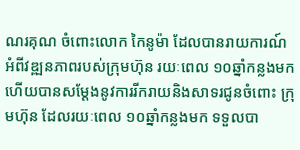ណរគុណ ចំពោះលោក កៃនូម៉ា ដែលបានរាយការណ៍ អំពីវឌ្ឍនភាពរបស់ក្រុមហ៊ុន រយៈពេល ១០ឆ្នាំកន្លងមក ហើយបានសម្ដែងនូវការរីករាយនិងសាទរជូនចំពោះ ក្រុមហ៊ុន ដែលរយៈពេល ១០ឆ្នាំកន្លងមក ទទួលបា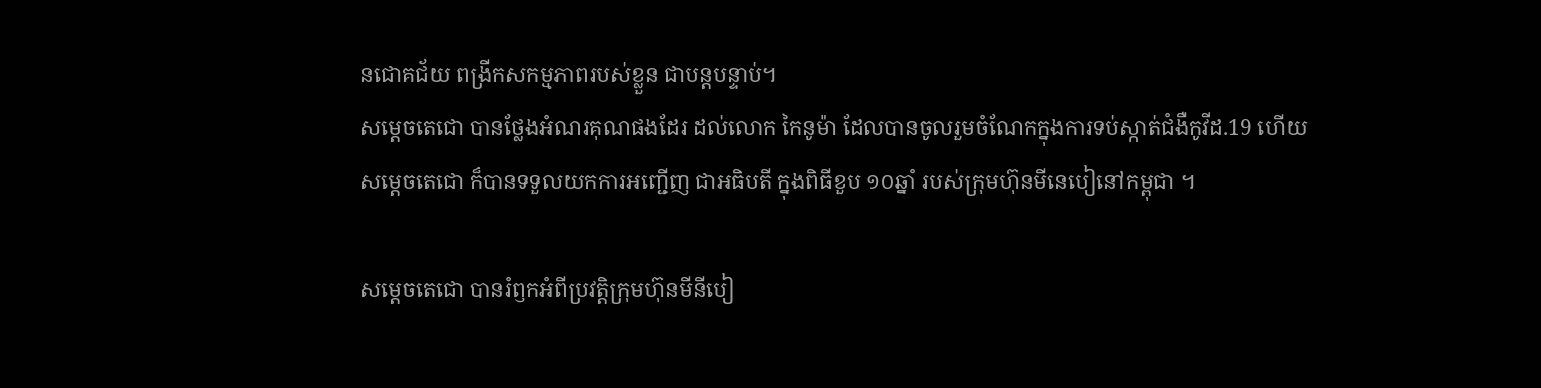នជោគជ័យ ពង្រីកសកម្មភាពរបស់ខ្លួន ជាបន្តបន្ទាប់។
សម្ដេចតេជោ បានថ្លែងអំណរគុណផងដែរ ដល់លោក កៃនូម៉ា ដែលបានចូលរួមចំណែកក្នុងការទប់ស្កាត់ជំងឺកូវីដ.19 ហើយសម្តេចតេជោ ក៏បានទទួលយកការអញ្ជើញ ជាអធិបតី ក្នុងពិធីខួប ១០ឆ្នាំ របស់ក្រុមហ៊ុនមីនេបៀនៅកម្ពុជា ។

សម្ដេចតេជោ បានរំឭកអំពីប្រវត្តិក្រុមហ៊ុនមីនីបៀ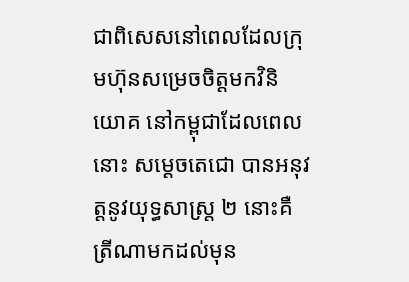ជាពិសេសនៅពេលដែលក្រុមហ៊ុនសម្រេចចិត្តមកវិនិយោគ នៅកម្ពុជាដែលពេលនោះ សម្ដេចតេជោ បានអនុវត្តនូវយុទ្ធសាស្ត្រ ២ នោះគឺ ត្រីណាមកដល់មុន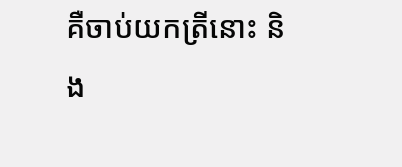គឺចាប់យកត្រីនោះ និង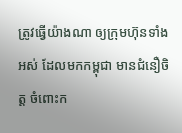ត្រូវធ្វើយ៉ាងណា ឲ្យក្រុមហ៊ុនទាំងអស់ ដែលមកកម្ពុជា មានជំនឿចិត្ត ចំពោះក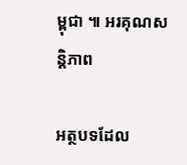ម្ពុជា ៕ អរគុណសន្តិភាព

អត្ថបទដែល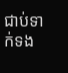ជាប់ទាក់ទង